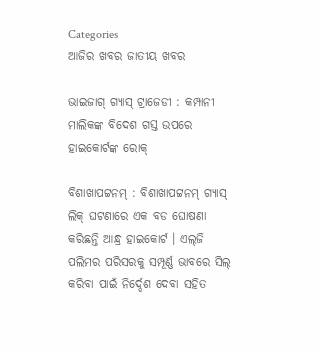Categories
ଆଜିର ଖବର ଜାତୀୟ ଖବର

ଭାଇଜାଗ୍‌ ଗ୍ୟାସ୍‌ ଟ୍ରାଜେଡୀ : କମ୍ପାନୀ ମାଲିକଙ୍କ ବିଦେଶ ଗସ୍ତ ଉପରେ ହାଇକୋର୍ଟଙ୍କ ରୋକ୍‌

ବିଶାଖାପଟ୍ଟନମ୍‌ : ବିଶାଖାପଟ୍ଟନମ୍‌ ଗ୍ୟାସ୍‌ ଲିକ୍‌ ଘଟଣାରେ ଏକ ବଡ ଘୋଷଣା କରିଛନ୍ତି ଆନ୍ଧ୍ର ହାଇକୋର୍ଟ । ଏଲ୍‌ଜି ପଲିମର ପରିସରକୁ ସମ୍ପୂର୍ଣ୍ଣ ଭାବରେ ସିଲ୍‌ କରିବା ପାଇଁ ନିର୍ଦ୍ଦେଶ ଦେବା ସହିତ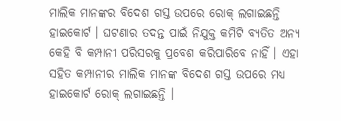ମାଲିକ ମାନଙ୍କର ବିଦେଶ ଗସ୍ତ ଉପରେ ରୋକ୍‌ ଲଗାଇଛନ୍ତି ହାଇକୋର୍ଟ । ଘଟଣାର ତଦନ୍ତ ପାଇଁ ନିଯୁକ୍ତ କମିଟି ବ୍ୟତିତ ଅନ୍ୟ କେହି ବି କମ୍ପାନୀ ପରିସରକୁ ପ୍ରବେଶ କରିପାରିବେ ନାହିଁ । ଏହା ସହିତ କମ୍ପାନୀର ମାଲିକ ମାନଙ୍କ ବିଦେଶ ଗସ୍ତ ଉପରେ ମଧ୍ୟ ହାଇକୋର୍ଟ ରୋକ୍‌ ଲଗାଇଛନ୍ତି ।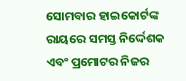ସୋମବାର ହାଇକୋର୍ଟଙ୍କ ରାୟରେ ସମସ୍ତ ନିର୍ଦ୍ଦେଶକ ଏବଂ ପ୍ରମୋଟର ନିଜର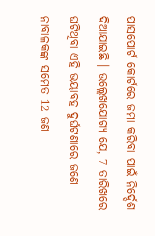ପାସପୋର୍ଟ କୋର୍ଟରେ ଜମା କରିବା ପାଇଁ ନିର୍ଦ୍ଦେଶ ଦିଆଯାଇଛି । ଉଲ୍ଲେଖଯୋଗ୍ୟ ଯେ, 7 ତାରିଖରେ ଘଟିଥିବା ଏହି ଭୟାବହ ଦୁର୍ଘଟଣାରେ ଜଣେ ନାବାଳକଙ୍କ ସମେତ 12 ଜଣ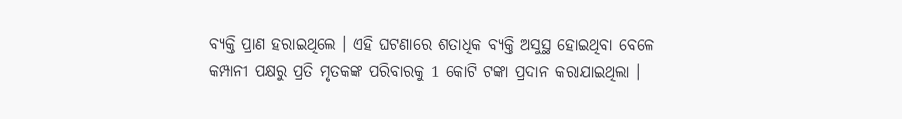ବ୍ୟକ୍ତି ପ୍ରାଣ ହରାଇଥିଲେ । ଏହି ଘଟଣାରେ ଶତାଧିକ ବ୍ୟକ୍ତି ଅସୁସ୍ଥ ହୋଇଥିବା ବେଳେ କମ୍ପାନୀ ପକ୍ଷରୁ ପ୍ରତି ମୃତକଙ୍କ ପରିବାରକୁ 1 କୋଟି ଟଙ୍କା ପ୍ରଦାନ କରାଯାଇଥିଲା ।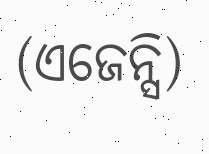(ଏଜେନ୍ସି)